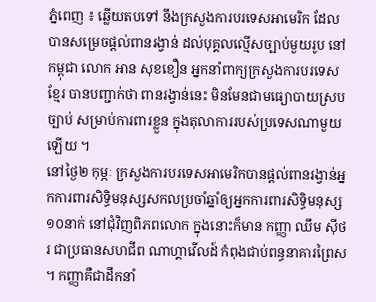ភ្នំពេញ ៖ ឆ្លើយតបទៅ នឹងក្រសួងការបរទេសអាមេរិក ដែលបានសម្រេចផ្ដល់ពានរង្វាន់ ដល់បុគ្គលល្មើសច្បាប់មួយរូប នៅកម្ពុជា លោក អាន សុខខឿន អ្នកនាំពាក្យក្រសួងការបរទេសខ្មែរ បានបញ្ជាក់ថា ពានរង្វាន់នេះ មិនមែនជាមធ្យោបាយស្របច្បាប់ សម្រាប់ការពារខ្លួន ក្នុងតុលាការរបស់ប្រទេសណាមួយឡើយ ។
នៅថ្ងៃ២ កុម្ភៈ ក្រសួងការបរទេសអាមេរិកបានផ្តល់ពានរង្វាន់អ្នកការពារសិទ្ធិមនុស្សសកលប្រចាំឆ្នាំឲ្យអ្នកការពារសិទ្ធិមនុស្ស១០នាក់ នៅជុំវិញពិភពលោក ក្នុងនោះក៏មាន កញ្ញា ឈឹម ស៊ីថរ ជាប្រធានសហជីព ណាហ្គាវើលដ៍ កំពុងជាប់ពន្ធនាគារព្រៃស ។ កញ្ញាគឺជាដឹកនាំ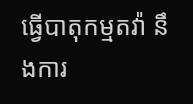ធ្វើបាតុកម្មតវ៉ា នឹងការ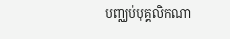បញ្ឈប់បុគ្គលិកណា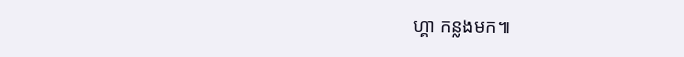ហ្គា កន្លងមក៕